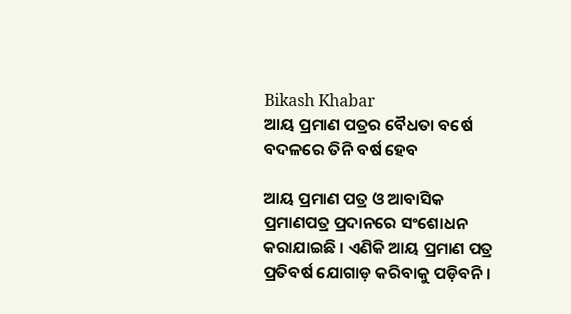Bikash Khabar
ଆୟ ପ୍ରମାଣ ପତ୍ରର ବୈଧତା ବର୍ଷେ ବଦଳରେ ତିନି ବର୍ଷ ହେବ

ଆୟ ପ୍ରମାଣ ପତ୍ର ଓ ଆବାସିକ ପ୍ରମାଣପତ୍ର ପ୍ରଦାନରେ ସଂଶୋଧନ କରାଯାଇଛି । ଏଣିକି ଆୟ ପ୍ରମାଣ ପତ୍ର ପ୍ରତିବର୍ଷ ଯୋଗାଡ଼ କରିବାକୁ ପଡ଼ିବନି ।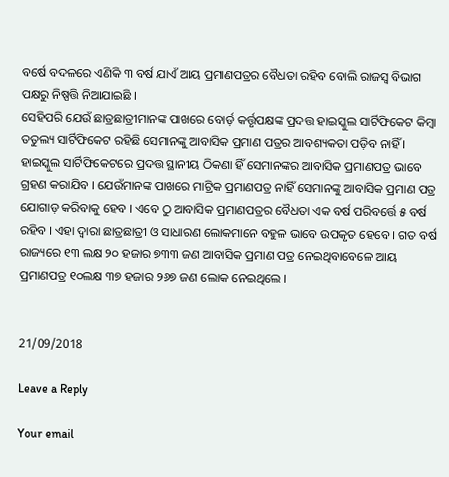ବର୍ଷେ ବଦଳରେ ଏଣିକି ୩ ବର୍ଷ ଯାଏଁ ଆୟ ପ୍ରମାଣପତ୍ରର ବୈଧତା ରହିବ ବୋଲି ରାଜସ୍ୱ ବିଭାଗ ପକ୍ଷରୁ ନିଷ୍ପତ୍ତି ନିଆଯାଇଛି ।
ସେହିପରି ଯେଉଁ ଛାତ୍ରଛାତ୍ରୀମାନଙ୍କ ପାଖରେ ବୋର୍ଡ଼ କର୍ତ୍ତୃପକ୍ଷଙ୍କ ପ୍ରଦତ୍ତ ହାଇସ୍କୁଲ ସାର୍ଟିଫିକେଟ କିମ୍ବା ତତୁଲ୍ୟ ସାର୍ଟିଫିକେଟ ରହିଛି ସେମାନଙ୍କୁ ଆବାସିକ ପ୍ରମାଣ ପତ୍ରର ଆବଶ୍ୟକତା ପଡ଼ିବ ନାହିଁ । ହାଇସ୍କୁଲ ସାର୍ଟିଫିକେଟରେ ପ୍ରଦତ୍ତ ସ୍ଥାନୀୟ ଠିକଣା ହିଁ ସେମାନଙ୍କର ଆବାସିକ ପ୍ରମାଣପତ୍ର ଭାବେ ଗ୍ରହଣ କରାଯିବ । ଯେଉଁମାନଙ୍କ ପାଖରେ ମାଟ୍ରିକ ପ୍ରମାଣପତ୍ର ନାହିଁ ସେମାନଙ୍କୁ ଆବାସିକ ପ୍ରମାଣ ପତ୍ର ଯୋଗାଡ଼ କରିବାକୁ ହେବ । ଏବେ ଠୁ ଆବାସିକ ପ୍ରମାଣପତ୍ରର ବୈଧତା ଏକ ବର୍ଷ ପରିବର୍ତ୍ତେ ୫ ବର୍ଷ ରହିବ । ଏହା ଦ୍ୱାରା ଛାତ୍ରଛାତ୍ରୀ ଓ ସାଧାରଣ ଲୋକମାନେ ବହୁଳ ଭାବେ ଉପକୃତ ହେବେ । ଗତ ବର୍ଷ ରାଜ୍ୟରେ ୧୩ ଲକ୍ଷ ୨୦ ହଜାର ୭୩୩ ଜଣ ଆବାସିକ ପ୍ରମାଣ ପତ୍ର ନେଇଥିବାବେଳେ ଆୟ ପ୍ରମାଣପତ୍ର ୧୦ଲକ୍ଷ ୩୭ ହଜାର ୨୬୭ ଜଣ ଲୋକ ନେଇଥିଲେ ।


21/09/2018

Leave a Reply

Your email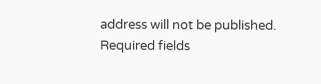address will not be published. Required fields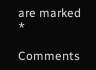are marked *

Comments